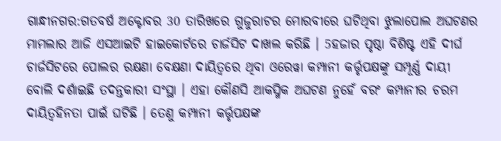ଗାନ୍ଧୀନଗର:ଗତବର୍ଷ ଅକ୍ଟୋବର 30 ତାରିଖରେ ଗୁଜୁରାଟର ମୋରବୀରେ ଘଟିଥିବା ଝୁଲାପୋଲ ଅଘଟଣର ମାମଲାର ଆଜି ଏସଆଇଟି ହାଇକୋର୍ଟରେ ଚାର୍ଜସିଟ ଦାଖଲ କରିଛି । 5ହଜାର ପୃଷ୍ଠା ବିଶିଷ୍ଟ ଏହି ଦୀର୍ଘ ଚାର୍ଜସିଟରେ ପୋଲର ରକ୍ଷଣା ବେକ୍ଷଣା ଦାୟିତ୍ବରେ ଥିବା ଓରେୱା କମ୍ପାନୀ କର୍ତ୍ତୃପକ୍ଷଙ୍କୁ ସମ୍ପୂର୍ଣ୍ଣ ଦାୟୀ ବୋଲି ଦର୍ଶାଇଛି ତଦନ୍ତକାରୀ ସଂସ୍ଥା । ଏହା କୌଣସି ଆକସ୍ମିକ ଅଘଟଣ ନୁହେଁ ବରଂ କମ୍ପାନୀର ଚରମ ଦାୟିତ୍ବହିନତା ପାଇଁ ଘଟିଛି । ତେଣୁ କମ୍ପାନୀ କର୍ତ୍ତୃପକ୍ଷଙ୍କ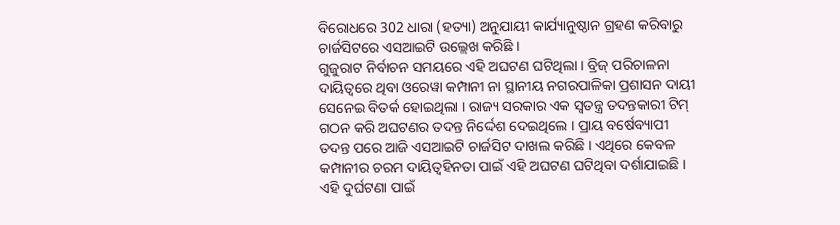ବିରୋଧରେ 302 ଧାରା (ହତ୍ୟା) ଅନୁଯାୟୀ କାର୍ଯ୍ୟାନୁଷ୍ଠାନ ଗ୍ରହଣ କରିବାରୁ ଚାର୍ଜସିଟରେ ଏସଆଇଟି ଉଲ୍ଲେଖ କରିଛି ।
ଗୁଜୁରାଟ ନିର୍ବାଚନ ସମୟରେ ଏହି ଅଘଟଣ ଘଟିଥିଲା । ବ୍ରିଜ୍ ପରିଚାଳନା ଦାୟିତ୍ବରେ ଥିବା ଓରେୱା କମ୍ପାନୀ ନା ସ୍ଥାନୀୟ ନଗରପାଳିକା ପ୍ରଶାସନ ଦାୟୀ ସେନେଇ ବିତର୍କ ହୋଇଥିଲା । ରାଜ୍ୟ ସରକାର ଏକ ସ୍ବତନ୍ତ୍ର ତଦନ୍ତକାରୀ ଟିମ୍ ଗଠନ କରି ଅଘଟଣର ତଦନ୍ତ ନିର୍ଦ୍ଦେଶ ଦେଇଥିଲେ । ପ୍ରାୟ ବର୍ଷେବ୍ୟାପୀ ତଦନ୍ତ ପରେ ଆଜି ଏସଆଇଟି ଚାର୍ଜସିଟ ଦାଖଲ କରିଛି । ଏଥିରେ କେବଳ କମ୍ପାନୀର ଚରମ ଦାୟିତ୍ବହିନତା ପାଇଁ ଏହି ଅଘଟଣ ଘଟିଥିବା ଦର୍ଶାଯାଇଛି ।
ଏହି ଦୁର୍ଘଟଣା ପାଇଁ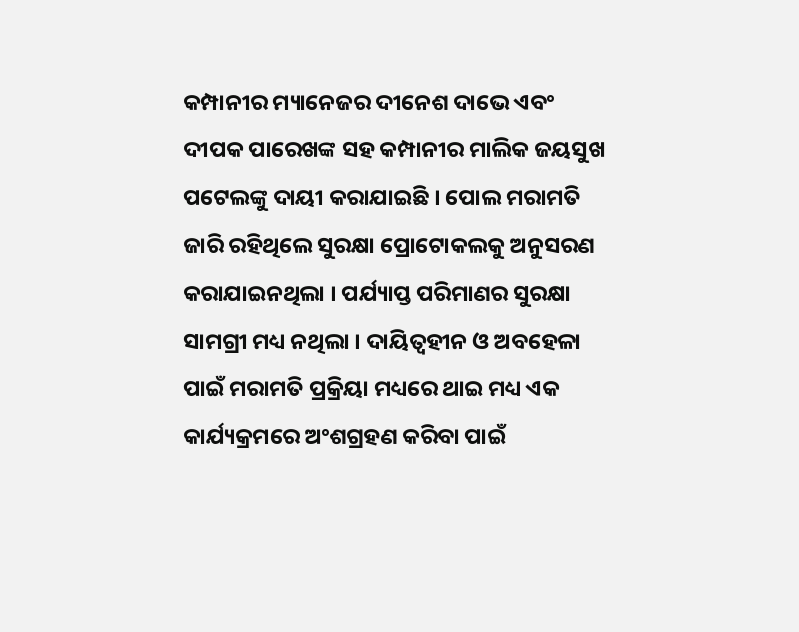କମ୍ପାନୀର ମ୍ୟାନେଜର ଦୀନେଶ ଦାଭେ ଏବଂ ଦୀପକ ପାରେଖଙ୍କ ସହ କମ୍ପାନୀର ମାଲିକ ଜୟସୁଖ ପଟେଲଙ୍କୁ ଦାୟୀ କରାଯାଇଛି । ପୋଲ ମରାମତି ଜାରି ରହିଥିଲେ ସୁରକ୍ଷା ପ୍ରୋଟୋକଲକୁ ଅନୁସରଣ କରାଯାଇନଥିଲା । ପର୍ଯ୍ୟାପ୍ତ ପରିମାଣର ସୁରକ୍ଷା ସାମଗ୍ରୀ ମଧ୍ୟ ନଥିଲା । ଦାୟିତ୍ବହୀନ ଓ ଅବହେଳା ପାଇଁ ମରାମତି ପ୍ରକ୍ରିୟା ମଧ୍ୟରେ ଥାଇ ମଧ୍ୟ ଏକ କାର୍ଯ୍ୟକ୍ରମରେ ଅଂଶଗ୍ରହଣ କରିବା ପାଇଁ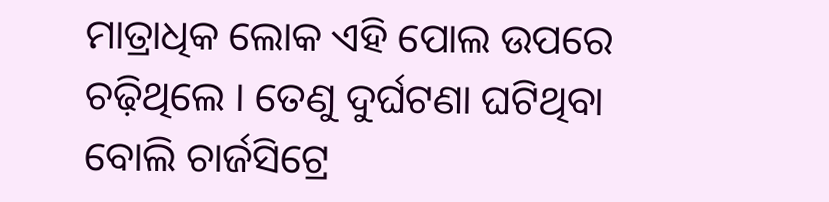ମାତ୍ରାଧିକ ଲୋକ ଏହି ପୋଲ ଉପରେ ଚଢ଼ିଥିଲେ । ତେଣୁ ଦୁର୍ଘଟଣା ଘଟିଥିବା ବୋଲି ଚାର୍ଜସିଟ୍ରେ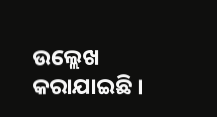ଉଲ୍ଲେଖ କରାଯାଇଛି ।